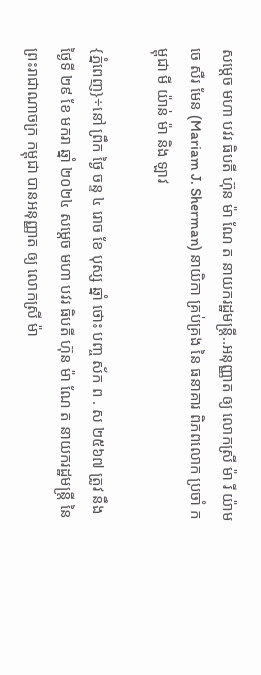សម្ដេច មហា បវរ ធិបតី ហ៊ុន ម៉ា ណែ ត នាយករដ្ឋមន្ត្រី..អនុញ្ញាត ឲ្យ លោកស្រី ម៉ា រី យ៉ាម ចេ សឺរ មែន (Mariam J. Sherman) នាយិកា គ្រប់គ្រង នៃ ធនាគារ ពិភពលោក ប្រចាំ កម្ពុជា មី យ៉ាន់ ម៉ា និង ឡាវ

{ភ្នំពេញ}÷នៅ ព្រឹក ថ្ងៃ ចន្ទ ៤ រោច ខែ បុស្ស ឆ្នាំ ថោះ បញ្ច ស័ក ព . ស ២៥៦៧ ត្រូវ នឹង ថ្ងៃទី ២៩ ខែ មករា ឆ្នាំ ២០២៤ សម្ដេច មហា បវរ ធិបតី ហ៊ុន ម៉ា ណែ ត នាយករដ្ឋមន្ត្រី នៃ ព្រះរាជាណាចក្រ កម្ពុជា បានអនុញ្ញាត ឲ្យ លោកស្រី ម៉ា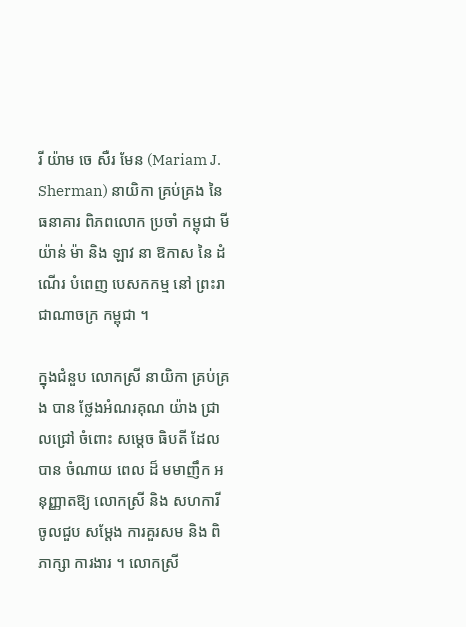រី យ៉ាម ចេ សឺរ មែន (Mariam J. Sherman) នាយិកា គ្រប់គ្រង នៃ ធនាគារ ពិភពលោក ប្រចាំ កម្ពុជា មី យ៉ាន់ ម៉ា និង ឡាវ នា ឱកាស នៃ ដំណើរ បំពេញ បេសកកម្ម នៅ ព្រះរាជាណាចក្រ កម្ពុជា ។

ក្នុងជំនួប លោកស្រី នាយិកា គ្រប់គ្រង បាន ថ្លែងអំណរគុណ យ៉ាង ជ្រាលជ្រៅ ចំពោះ សម្តេច ធិបតី ដែល បាន ចំណាយ ពេល ដ៏ មមាញឹក អនុញ្ញាតឱ្យ លោកស្រី និង សហការី ចូលជួប សម្តែង ការគួរសម និង ពិភាក្សា ការងារ ។ លោកស្រី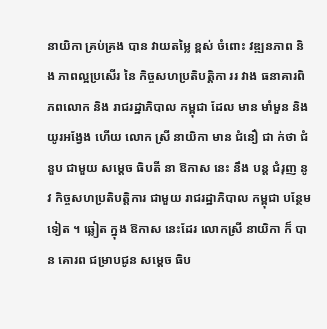នាយិកា គ្រប់គ្រង បាន វាយតម្លៃ ខ្ពស់ ចំពោះ វឌ្ឍនភាព និង ភាពល្អប្រសើរ នៃ កិច្ចសហប្រតិបត្តិកា ររ វាង ធនាគារពិភពលោក និង រាជរដ្ឋាភិបាល កម្ពុជា ដែល មាន មាំមួន និង យូរអង្វែង ហើយ លោក ស្រី នាយិកា មាន ជំនឿ ជា ក់ថា ជំនួប ជាមួយ សម្ដេច ធិបតី នា ឱកាស នេះ នឹង បន្ដ ជំរុញ នូវ កិច្ចសហប្រតិបត្តិការ ជាមួយ រាជរដ្ឋាភិបាល កម្ពុជា បន្ថែមទៀត ។ ឆ្លៀត ក្នុង ឱកាស នេះដែរ លោកស្រី នាយិកា ក៏ បាន គោរព ជម្រាបជូន សម្ដេច ធិប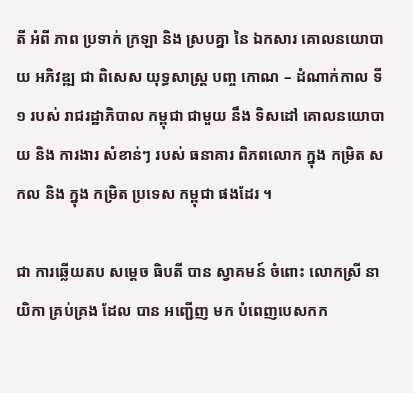តី អំពី ភាព ប្រទាក់ ក្រឡា និង ស្របគ្នា នៃ ឯកសារ គោលនយោបាយ អភិវឌ្ឍ ជា ពិសេស យុទ្ធសាស្ត្រ បញ្ច កោណ – ដំណាក់កាល ទី ១ របស់ រាជរដ្ឋាភិបាល កម្ពុជា ជាមួយ នឹង ទិសដៅ គោលនយោបាយ និង ការងារ សំខាន់ៗ របស់ ធនាគារ ពិភពលោក ក្នុង កម្រិត សកល និង ក្នុង កម្រិត ប្រទេស កម្ពុជា ផងដែរ ។

ជា ការឆ្លើយតប សម្តេច ធិបតី បាន ស្វាគមន៍ ចំពោះ លោកស្រី នាយិកា គ្រប់គ្រង ដែល បាន អញ្ជើញ មក បំពេញបេសកក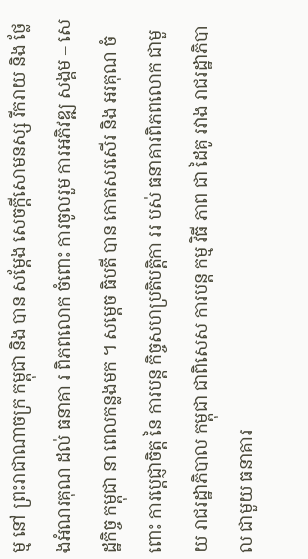ម្ម នៅ ព្រះរាជាណាចក្រ កម្ពុជា និង បាន សម្តែង សេចក្តីសោមនស្ស រីករាយ និង ថ្លែងអំណរគុណ ដល់ ធនាគា រ ពិភពលោក ចំពោះ ការចូលរួម ការអភិវឌ្ឍ សង្គម – សេដ្ឋកិច្ច កម្ពុជា នា ពេលកន្លងមក ។ សម្ដេច ធិបតី បាន កោតសរសើរ និង អរគុណ ចំពោះ ការប្តេជ្ញាចិត្ត នៃ ការបន្ត កិច្ចសហប្រតិបត្តិកា ររ បស់ ធនាគារពិភពលោក ជាមួយ រាជរដ្ឋាភិបាល កម្ពុជា ជាពិសេស ការបន្ត កម្ម វិធី ភាព ជា ដៃគូ រវាង រាជរដ្ឋាភិបាល ជាមួយ ធនាគារ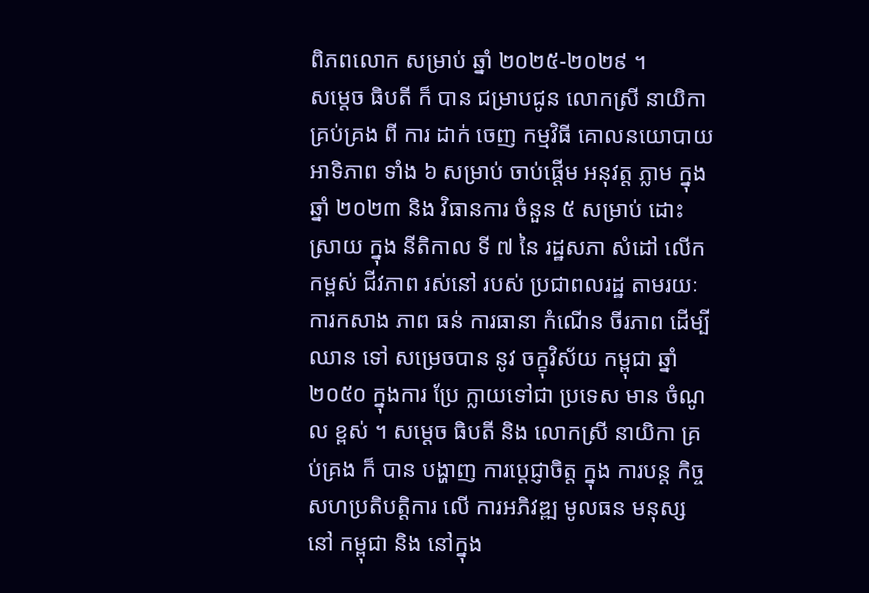ពិភពលោក សម្រាប់ ឆ្នាំ ២០២៥-២០២៩ ។
សម្តេច ធិបតី ក៏ បាន ជម្រាបជូន លោកស្រី នាយិកា គ្រប់គ្រង ពី ការ ដាក់ ចេញ កម្មវិធី គោលនយោបាយ អាទិភាព ទាំង ៦ សម្រាប់ ចាប់ផ្តើម អនុវត្ត ភ្លាម ក្នុង ឆ្នាំ ២០២៣ និង វិធានការ ចំនួន ៥ សម្រាប់ ដោះស្រាយ ក្នុង នីតិកាល ទី ៧ នៃ រដ្ឋសភា សំដៅ លើកកម្ពស់ ជីវភាព រស់នៅ របស់ ប្រជាពលរដ្ឋ តាមរយៈ ការកសាង ភាព ធន់ ការធានា កំណើន ចីរភាព ដើម្បី ឈាន ទៅ សម្រេចបាន នូវ ចក្ខុវិស័យ កម្ពុជា ឆ្នាំ ២០៥០ ក្នុងការ ប្រែ ក្លាយទៅជា ប្រទេស មាន ចំណូល ខ្ពស់ ។ សម្តេច ធិបតី និង លោកស្រី នាយិកា គ្រប់គ្រង ក៏ បាន បង្ហាញ ការប្តេជ្ញាចិត្ត ក្នុង ការបន្ត កិច្ចសហប្រតិបត្តិការ លើ ការអភិវឌ្ឍ មូលធន មនុស្ស នៅ កម្ពុជា និង នៅក្នុង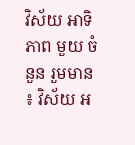វិស័យ អាទិភាព មួយ ចំនួន រួមមាន ៖ វិស័យ អ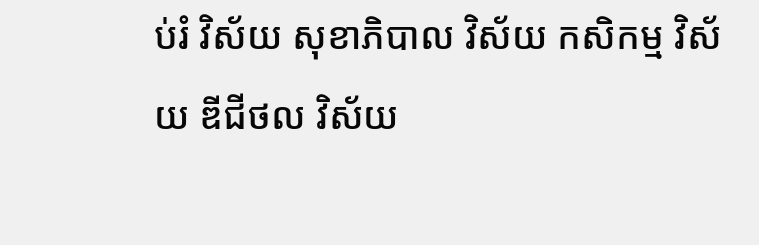ប់រំ វិស័យ សុខាភិបាល វិស័យ កសិកម្ម វិស័យ ឌីជីថល វិស័យ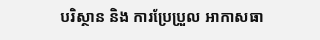បរិស្ថាន និង ការប្រែប្រួល អាកាសធា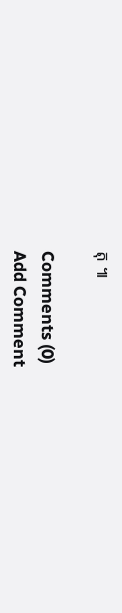តុ ៕

Comments (0)
Add Comment